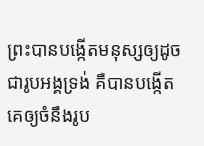ព្រះបានបង្កើតមនុស្សឲ្យដូចជារូបអង្គទ្រង់ គឺបានបង្កើតគេឲ្យចំនឹងរូប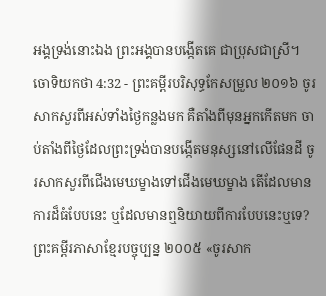អង្គទ្រង់នោះឯង ព្រះអង្គបានបង្កើតគេ ជាប្រុសជាស្រី។
ចោទិយកថា 4:32 - ព្រះគម្ពីរបរិសុទ្ធកែសម្រួល ២០១៦ ចូរសាកសួរពីអស់ទាំងថ្ងៃកន្លងមក គឺតាំងពីមុនអ្នកកើតមក ចាប់តាំងពីថ្ងៃដែលព្រះទ្រង់បានបង្កើតមនុស្សនៅលើផែនដី ចូរសាកសួរពីជើងមេឃម្ខាងទៅជើងមេឃម្ខាង តើដែលមានការដ៏ធំបែបនេះ ឬដែលមានឮនិយាយពីការបែបនេះឬទេ? ព្រះគម្ពីរភាសាខ្មែរបច្ចុប្បន្ន ២០០៥ «ចូរសាក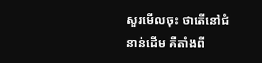សួរមើលចុះ ថាតើនៅជំនាន់ដើម គឺតាំងពី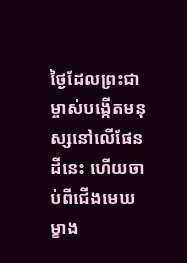ថ្ងៃដែលព្រះជាម្ចាស់បង្កើតមនុស្សនៅលើផែនដីនេះ ហើយចាប់ពីជើងមេឃម្ខាង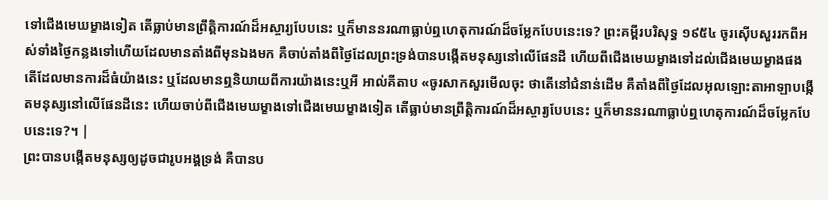ទៅជើងមេឃម្ខាងទៀត តើធ្លាប់មានព្រឹត្តិការណ៍ដ៏អស្ចារ្យបែបនេះ ឬក៏មាននរណាធ្លាប់ឮហេតុការណ៍ដ៏ចម្លែកបែបនេះទេ? ព្រះគម្ពីរបរិសុទ្ធ ១៩៥៤ ចូរស៊ើបសួររកពីអស់ទាំងថ្ងៃកន្លងទៅហើយដែលមានតាំងពីមុនឯងមក គឺចាប់តាំងពីថ្ងៃដែលព្រះទ្រង់បានបង្កើតមនុស្សនៅលើផែនដី ហើយពីជើងមេឃម្ខាងទៅដល់ជើងមេឃម្ខាងផង តើដែលមានការដ៏ធំយ៉ាងនេះ ឬដែលមានឮនិយាយពីការយ៉ាងនេះឬអី អាល់គីតាប «ចូរសាកសួរមើលចុះ ថាតើនៅជំនាន់ដើម គឺតាំងពីថ្ងៃដែលអុលឡោះតាអាឡាបង្កើតមនុស្សនៅលើផែនដីនេះ ហើយចាប់ពីជើងមេឃម្ខាងទៅជើងមេឃម្ខាងទៀត តើធ្លាប់មានព្រឹត្តិការណ៍ដ៏អស្ចារ្យបែបនេះ ឬក៏មាននរណាធ្លាប់ឮហេតុការណ៍ដ៏ចម្លែកបែបនេះទេ?។ |
ព្រះបានបង្កើតមនុស្សឲ្យដូចជារូបអង្គទ្រង់ គឺបានប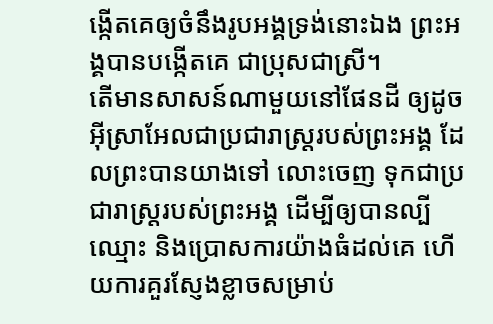ង្កើតគេឲ្យចំនឹងរូបអង្គទ្រង់នោះឯង ព្រះអង្គបានបង្កើតគេ ជាប្រុសជាស្រី។
តើមានសាសន៍ណាមួយនៅផែនដី ឲ្យដូចអ៊ីស្រាអែលជាប្រជារាស្ត្ររបស់ព្រះអង្គ ដែលព្រះបានយាងទៅ លោះចេញ ទុកជាប្រជារាស្ត្ររបស់ព្រះអង្គ ដើម្បីឲ្យបានល្បីឈ្មោះ និងប្រោសការយ៉ាងធំដល់គេ ហើយការគួរស្ញែងខ្លាចសម្រាប់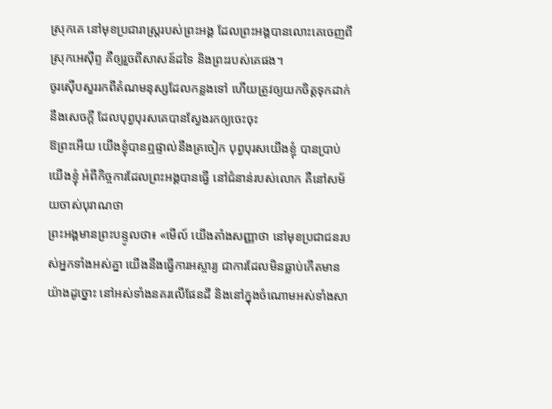ស្រុកគេ នៅមុខប្រជារាស្ត្ររបស់ព្រះអង្គ ដែលព្រះអង្គបានលោះគេចេញពីស្រុកអេស៊ីព្ទ គឺឲ្យរួចពីសាសន៍ដទៃ និងព្រះរបស់គេផង។
ចូរស៊ើបសួររកពីតំណមនុស្សដែលកន្លងទៅ ហើយត្រូវឲ្យយកចិត្តទុកដាក់នឹងសេចក្ដី ដែលបុព្វបុរសគេបានស្វែងរកឲ្យចេះចុះ
ឱព្រះអើយ យើងខ្ញុំបានឮផ្ទាល់នឹងត្រចៀក បុព្វបុរសយើងខ្ញុំ បានប្រាប់យើងខ្ញុំ អំពីកិច្ចការដែលព្រះអង្គបានធ្វើ នៅជំនាន់របស់លោក គឺនៅសម័យចាស់បុរាណថា
ព្រះអង្គមានព្រះបន្ទូលថា៖ «មើល៍ យើងតាំងសញ្ញាថា នៅមុខប្រជាជនរបស់អ្នកទាំងអស់គ្នា យើងនឹងធ្វើការអស្ចារ្យ ជាការដែលមិនធ្លាប់កើតមានយ៉ាងដូច្នោះ នៅអស់ទាំងនគរលើផែនដី និងនៅក្នុងចំណោមអស់ទាំងសា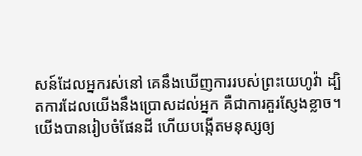សន៍ដែលអ្នករស់នៅ គេនឹងឃើញការរបស់ព្រះយេហូវ៉ា ដ្បិតការដែលយើងនឹងប្រោសដល់អ្នក គឺជាការគួរស្ញែងខ្លាច។
យើងបានរៀបចំផែនដី ហើយបង្កើតមនុស្សឲ្យ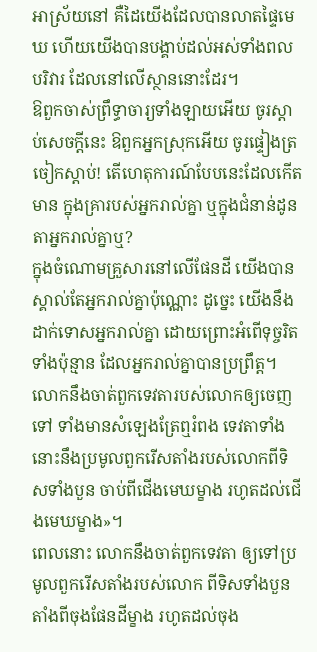អាស្រ័យនៅ គឺដៃយើងដែលបានលាតផ្ទៃមេឃ ហើយយើងបានបង្គាប់ដល់អស់ទាំងពលបរិវារ ដែលនៅលើស្ថាននោះដែរ។
ឱពួកចាស់ព្រឹទ្ធាចារ្យទាំងឡាយអើយ ចូរស្តាប់សេចក្ដីនេះ ឱពួកអ្នកស្រុកអើយ ចូរផ្ទៀងត្រចៀកស្ដាប់! តើហេតុការណ៍បែបនេះដែលកើតមាន ក្នុងគ្រារបស់អ្នករាល់គ្នា ឬក្នុងជំនាន់ដូនតាអ្នករាល់គ្នាឬ?
ក្នុងចំណោមគ្រួសារនៅលើផែនដី យើងបានស្គាល់តែអ្នករាល់គ្នាប៉ុណ្ណោះ ដូច្នេះ យើងនឹងដាក់ទោសអ្នករាល់គ្នា ដោយព្រោះអំពើទុច្ចរិតទាំងប៉ុន្មាន ដែលអ្នករាល់គ្នាបានប្រព្រឹត្ត។
លោកនឹងចាត់ពួកទេវតារបស់លោកឲ្យចេញទៅ ទាំងមានសំឡេងត្រែឮរំពង ទេវតាទាំងនោះនឹងប្រមូលពួករើសតាំងរបស់លោកពីទិសទាំងបួន ចាប់ពីជើងមេឃម្ខាង រហូតដល់ជើងមេឃម្ខាង»។
ពេលនោះ លោកនឹងចាត់ពួកទេវតា ឲ្យទៅប្រមូលពួករើសតាំងរបស់លោក ពីទិសទាំងបួន តាំងពីចុងផែនដីម្ខាង រហូតដល់ចុង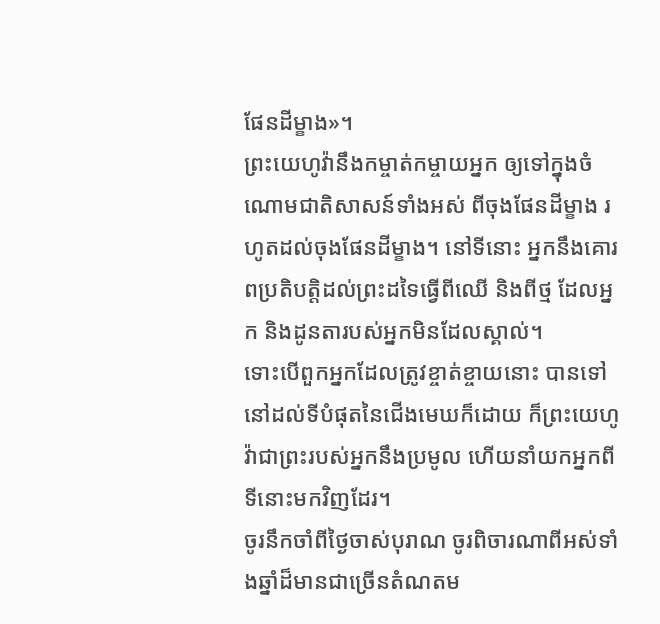ផែនដីម្ខាង»។
ព្រះយេហូវ៉ានឹងកម្ចាត់កម្ចាយអ្នក ឲ្យទៅក្នុងចំណោមជាតិសាសន៍ទាំងអស់ ពីចុងផែនដីម្ខាង រហូតដល់ចុងផែនដីម្ខាង។ នៅទីនោះ អ្នកនឹងគោរពប្រតិបត្តិដល់ព្រះដទៃធ្វើពីឈើ និងពីថ្ម ដែលអ្នក និងដូនតារបស់អ្នកមិនដែលស្គាល់។
ទោះបើពួកអ្នកដែលត្រូវខ្ចាត់ខ្ចាយនោះ បានទៅនៅដល់ទីបំផុតនៃជើងមេឃក៏ដោយ ក៏ព្រះយេហូវ៉ាជាព្រះរបស់អ្នកនឹងប្រមូល ហើយនាំយកអ្នកពីទីនោះមកវិញដែរ។
ចូរនឹកចាំពីថ្ងៃចាស់បុរាណ ចូរពិចារណាពីអស់ទាំងឆ្នាំដ៏មានជាច្រើនតំណតម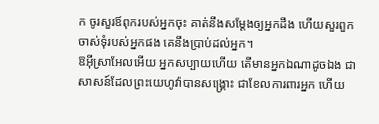ក ចូរសួរឪពុករបស់អ្នកចុះ គាត់នឹងសម្ដែងឲ្យអ្នកដឹង ហើយសួរពួកចាស់ទុំរបស់អ្នកផង គេនឹងប្រាប់ដល់អ្នក។
ឱអ៊ីស្រាអែលអើយ អ្នកសប្បាយហើយ តើមានអ្នកឯណាដូចឯង ជាសាសន៍ដែលព្រះយេហូវ៉ាបានសង្គ្រោះ ជាខែលការពារអ្នក ហើយ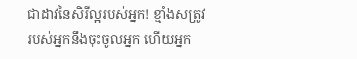ជាដាវនៃសិរីល្អរបស់អ្នក! ខ្មាំងសត្រូវរបស់អ្នកនឹងចុះចូលអ្នក ហើយអ្នក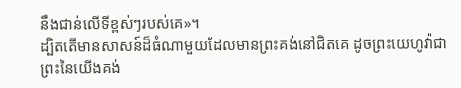នឹងជាន់លើទីខ្ពស់ៗរបស់គេ»។
ដ្បិតតើមានសាសន៍ដ៏ធំណាមួយដែលមានព្រះគង់នៅជិតគេ ដូចព្រះយេហូវ៉ាជាព្រះនៃយើងគង់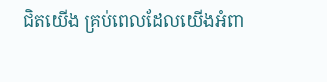ជិតយើង គ្រប់ពេលដែលយើងអំពា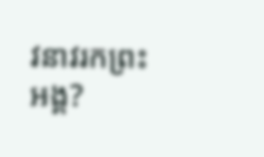វនាវរកព្រះអង្គ?